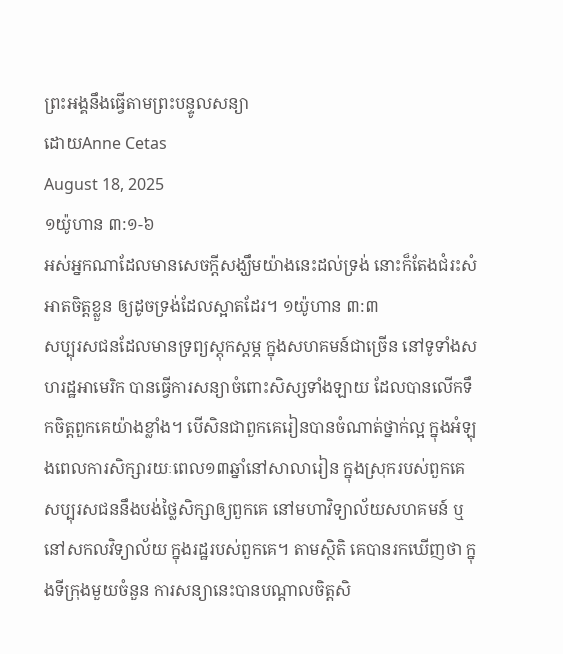ព្រះអង្គនឹងធ្វើតាមព្រះបន្ទូលសន្យា
ដោយAnne Cetas
August 18, 2025
១យ៉ូហាន ៣:១-៦
អស់អ្នកណាដែលមានសេចក្ដីសង្ឃឹមយ៉ាងនេះដល់ទ្រង់ នោះក៏តែងជំរះសំអាតចិត្តខ្លួន ឲ្យដូចទ្រង់ដែលស្អាតដែរ។ ១យ៉ូហាន ៣:៣
សប្បុរសជនដែលមានទ្រព្យស្តុកស្តម្ភ ក្នុងសហគមន៍ជាច្រើន នៅទូទាំងសហរដ្ឋអាមេរិក បានធ្វើការសន្យាចំពោះសិស្សទាំងឡាយ ដែលបានលើកទឹកចិត្តពួកគេយ៉ាងខ្លាំង។ បើសិនជាពួកគេរៀនបានចំណាត់ថ្នាក់ល្អ ក្នុងអំឡុងពេលការសិក្សារយៈពេល១៣ឆ្នាំនៅសាលារៀន ក្នុងស្រុករបស់ពួកគេ សប្បុរសជននឹងបង់ថ្លៃសិក្សាឲ្យពួកគេ នៅមហាវិទ្យាល័យសហគមន៍ ឬនៅសកលវិទ្យាល័យ ក្នុងរដ្ឋរបស់ពួកគេ។ តាមស្ថិតិ គេបានរកឃើញថា ក្នុងទីក្រុងមួយចំនួន ការសន្យានេះបានបណ្តាលចិត្តសិ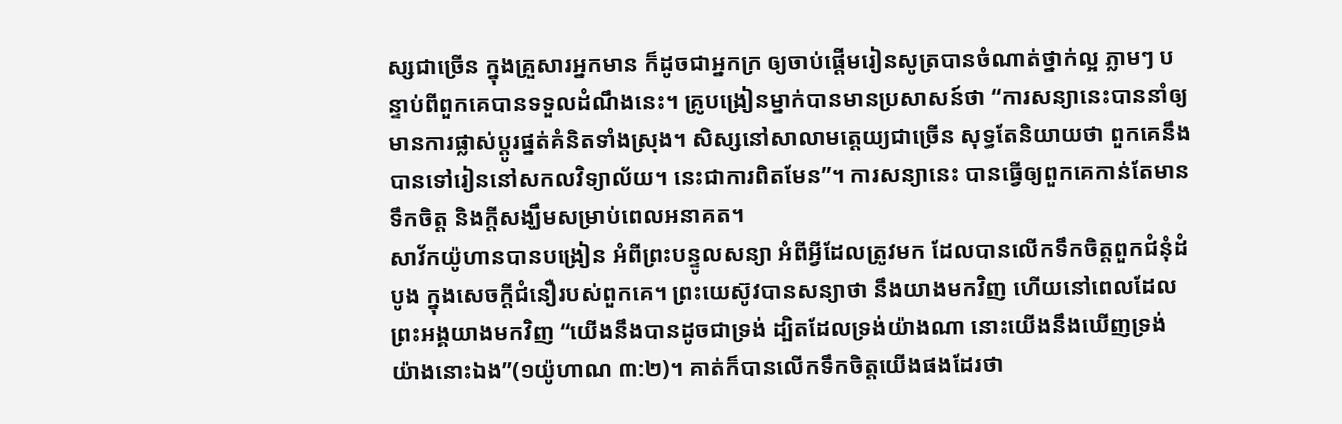ស្សជាច្រើន ក្នុងគ្រួសារអ្នកមាន ក៏ដូចជាអ្នកក្រ ឲ្យចាប់ផ្តើមរៀនសូត្របានចំណាត់ថ្នាក់ល្អ ភ្លាមៗ បន្ទាប់ពីពួកគេបានទទួលដំណឹងនេះ។ គ្រូបង្រៀនម្នាក់បានមានប្រសាសន៍ថា “ការសន្យានេះបាននាំឲ្យមានការផ្លាស់ប្តូរផ្នត់គំនិតទាំងស្រុង។ សិស្សនៅសាលាមត្តេយ្យជាច្រើន សុទ្ធតែនិយាយថា ពួកគេនឹងបានទៅរៀននៅសកលវិទ្យាល័យ។ នេះជាការពិតមែន”។ ការសន្យានេះ បានធ្វើឲ្យពួកគេកាន់តែមានទឹកចិត្ត និងក្តីសង្ឃឹមសម្រាប់ពេលអនាគត។
សាវ័កយ៉ូហានបានបង្រៀន អំពីព្រះបន្ទូលសន្យា អំពីអ្វីដែលត្រូវមក ដែលបានលើកទឹកចិត្តពួកជំនុំដំបូង ក្នុងសេចក្តីជំនឿរបស់ពួកគេ។ ព្រះយេស៊ូវបានសន្យាថា នឹងយាងមកវិញ ហើយនៅពេលដែលព្រះអង្គយាងមកវិញ “យើងនឹងបានដូចជាទ្រង់ ដ្បិតដែលទ្រង់យ៉ាងណា នោះយើងនឹងឃើញទ្រង់យ៉ាងនោះឯង”(១យ៉ូហាណ ៣:២)។ គាត់ក៏បានលើកទឹកចិត្តយើងផងដែរថា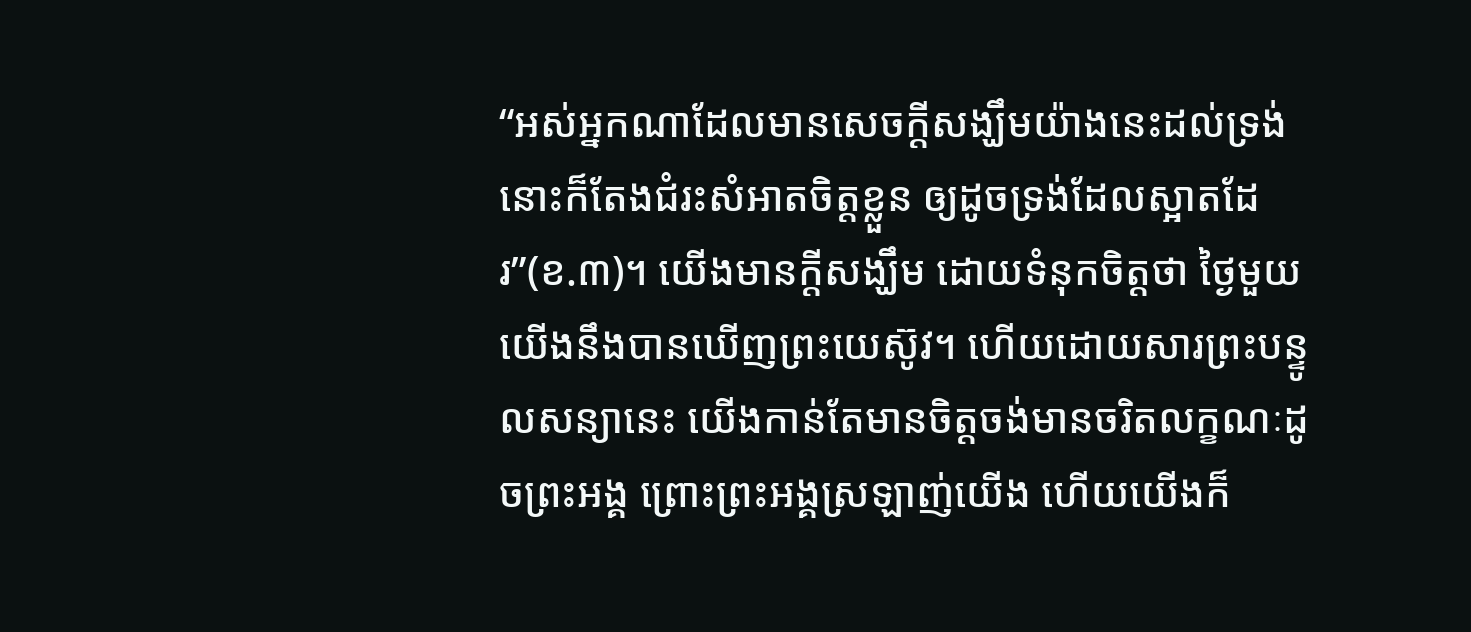“អស់អ្នកណាដែលមានសេចក្ដីសង្ឃឹមយ៉ាងនេះដល់ទ្រង់ នោះក៏តែងជំរះសំអាតចិត្តខ្លួន ឲ្យដូចទ្រង់ដែលស្អាតដែរ”(ខ.៣)។ យើងមានក្តីសង្ឃឹម ដោយទំនុកចិត្តថា ថ្ងៃមួយ យើងនឹងបានឃើញព្រះយេស៊ូវ។ ហើយដោយសារព្រះបន្ទូលសន្យានេះ យើងកាន់តែមានចិត្តចង់មានចរិតលក្ខណៈដូចព្រះអង្គ ព្រោះព្រះអង្គស្រឡាញ់យើង ហើយយើងក៏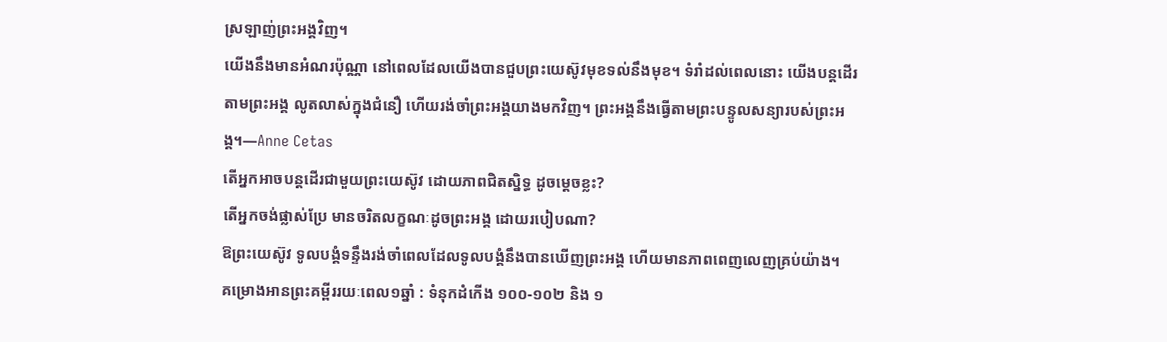ស្រឡាញ់ព្រះអង្គវិញ។
យើងនឹងមានអំណរប៉ុណ្ណា នៅពេលដែលយើងបានជួបព្រះយេស៊ូវមុខទល់នឹងមុខ។ ទំរាំដល់ពេលនោះ យើងបន្តដើរតាមព្រះអង្គ លូតលាស់ក្នុងជំនឿ ហើយរង់ចាំព្រះអង្គយាងមកវិញ។ ព្រះអង្គនឹងធ្វើតាមព្រះបន្ទូលសន្យារបស់ព្រះអង្គ។—Anne Cetas
តើអ្នកអាចបន្តដើរជាមួយព្រះយេស៊ូវ ដោយភាពជិតស្និទ្ធ ដូចម្តេចខ្លះ?
តើអ្នកចង់ផ្លាស់ប្រែ មានចរិតលក្ខណៈដូចព្រះអង្គ ដោយរបៀបណា?
ឱព្រះយេស៊ូវ ទូលបង្គំទន្ទឹងរង់ចាំពេលដែលទូលបង្គំនឹងបានឃើញព្រះអង្គ ហើយមានភាពពេញលេញគ្រប់យ៉ាង។
គម្រោងអានព្រះគម្ពីររយៈពេល១ឆ្នាំ : ទំនុកដំកើង ១០០-១០២ និង ១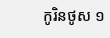កូរិនថូស ១